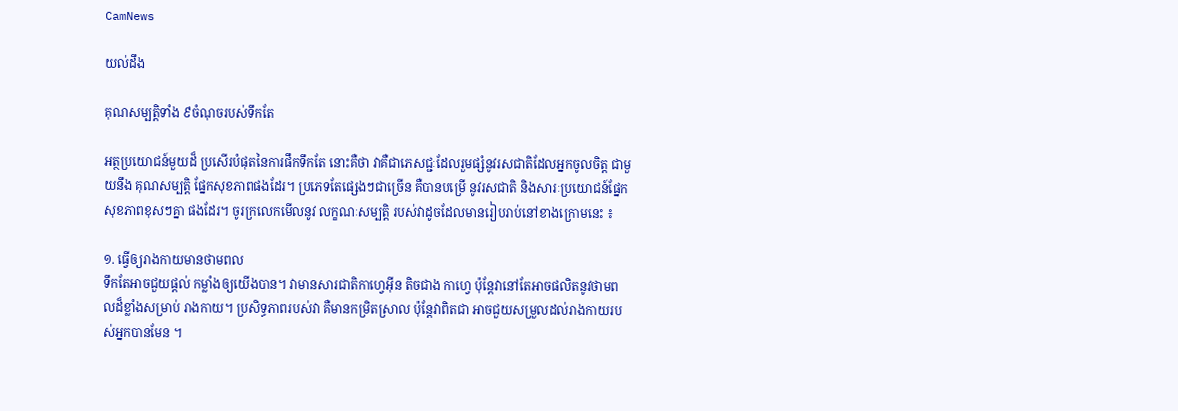CamNews

យល់ដឹង

គុណសម្បត្តិទាំង ៩ចំណុចរបស់ទឹកតែ

អត្ថប្រយោជន៍មួយដ៏ ប្រសើរបំផុតនៃការផឹកទឹកតែ នោះគឺថា វាគឺជាភេសជ្ជៈដែលរួមផ្សំនូវរសជាតិដែលអ្នកចូលចិត្ត ជាមួយនឹង គុណសម្បត្តិ ផ្នែកសុខភាពផងដែរ។ ប្រភេទតែផ្សេងៗជាច្រើន គឺបានបម្រើ នូវរសជាតិ និងសារៈប្រយោជន៍ផ្នែកសុខភាពខុសៗគ្នា ផងដែរ។ ចូរក្រលេកមើលនូវ លក្ខណៈសម្បត្តិ របស់វាដូចដែលមានរៀបរាប់នៅខាងក្រោមនេះ ៖

១. ធ្វើឲ្យរាងកាយមានថាមពល
ទឹកតែអាចជួយផ្តល់ កម្លាំងឲ្យយើងបាន។ វាមានសារជាតិកាហ្វេអ៊ីន តិចជាង កាហ្វេ ប៉ុន្តែវានៅតែអាចផលិតនូវថាមពលដ៏ខ្លាំងសម្រាប់ រាងកាយ។ ប្រសិទ្ធភាពរបស់វា គឺមានកម្រិតស្រាល ប៉ុន្តែវាពិតជា អាចជួយសម្រួលដល់រាងកាយរបស់អ្នកបានមែន ។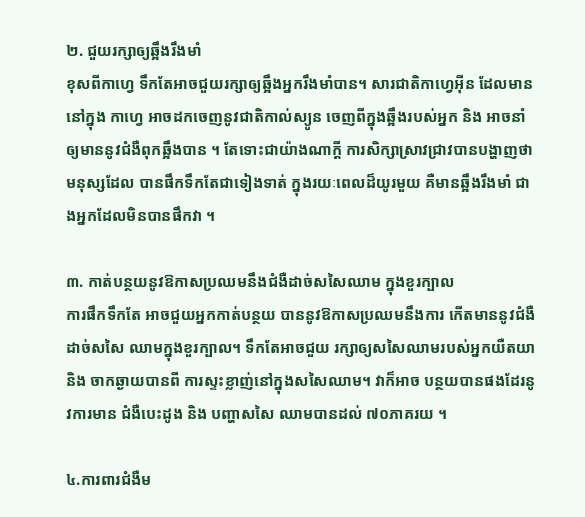២. ជួយរក្សាឲ្យឆ្អឹងរឹងមាំ
ខុសពីកាហ្វេ ទឹកតែអាចជួយរក្សាឲ្យឆ្អឹងអ្នករឹងមាំបាន។ សារជាតិកាហ្វេអ៊ីន ដែលមាននៅក្នុង កាហ្វេ អាចដកចេញនូវជាតិកាល់ស្យូន ចេញពីក្នុងឆ្អឹងរបស់អ្នក និង អាចនាំឲ្យមាននូវជំងឺពុកឆ្អឹងបាន ។ តែទោះជាយ៉ាងណាក្តី ការសិក្សាស្រាវជ្រាវបានបង្ហាញថាមនុស្សដែល បានផឹកទឹកតែជាទៀងទាត់ ក្នុងរយៈពេលដ៏យូរមួយ គឺមានឆ្អឹងរឹងមាំ ជាងអ្នកដែលមិនបានផឹកវា ។

៣. កាត់បន្ថយនូវឱកាសប្រឈមនឹងជំងឺដាច់សសៃឈាម ក្នុងខួរក្បាល
ការផឹកទឹកតែ អាចជួយអ្នកកាត់បន្ថយ បាននូវឱកាសប្រឈមនឹងការ កើតមាននូវជំងឺដាច់សសៃ ឈាមក្នុងខួរក្បាល។ ទឹកតែអាចជួយ រក្សាឲ្យសសៃឈាមរបស់អ្នកយឺតយា និង ចាកឆ្ងាយបានពី ការស្ទះខ្លាញ់នៅក្នុងសសៃឈាម។ វាក៏អាច បន្ថយបានផងដែរនូវការមាន ជំងឺបេះដូង និង បញ្ហាសសៃ ឈាមបានដល់ ៧០ភាគរយ ។

៤.ការពារជំងឺម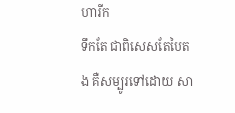ហារីក
ទឹកតែ ជាពិសេសតែបៃតង គឺសម្បូរទៅដោយ សា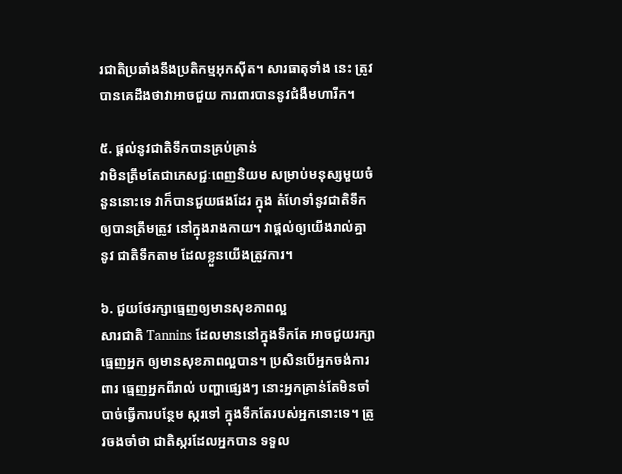រជាតិប្រឆាំងនឹងប្រតិកម្មអុកស៊ីត។ សារធាតុទាំង នេះ ត្រូវបានគេដឹងថាវាអាចជួយ ការពារបាននូវជំងឺមហារីក។

៥. ផ្តល់នូវជាតិទឹកបានគ្រប់គ្រាន់
វាមិនត្រឹមតែជាភេសជ្ជៈពេញនិយម សម្រាប់មនុស្សមួយចំនួននោះទេ វាក៏បានជួយផងដែរ ក្នុង តំហែទាំនូវជាតិទឹកឲ្យបានត្រឹមត្រូវ នៅក្នុងរាងកាយ។ វាផ្តល់ឲ្យយើងរាល់គ្នានូវ ជាតិទឹកតាម ដែលខ្លួនយើងត្រូវការ។

៦. ជួយថែរក្សាធ្មេញឲ្យមានសុខភាពល្អ
សារជាតិ Tannins ដែលមាននៅក្នុងទឹកតែ អាចជួយរក្សាធ្មេញអ្នក ឲ្យមានសុខភាពល្អបាន។ ប្រសិនបើអ្នកចង់ការពារ ធ្មេញអ្នកពីរាល់ បញ្ហាផ្សេងៗ នោះអ្នកគ្រាន់តែមិនចាំបាច់ធ្វើការបន្ថែម ស្ករទៅ ក្នុងទឹកតែរបស់អ្នកនោះទេ។ ត្រូវចងចាំថា ជាតិស្ករដែលអ្នកបាន ទទួល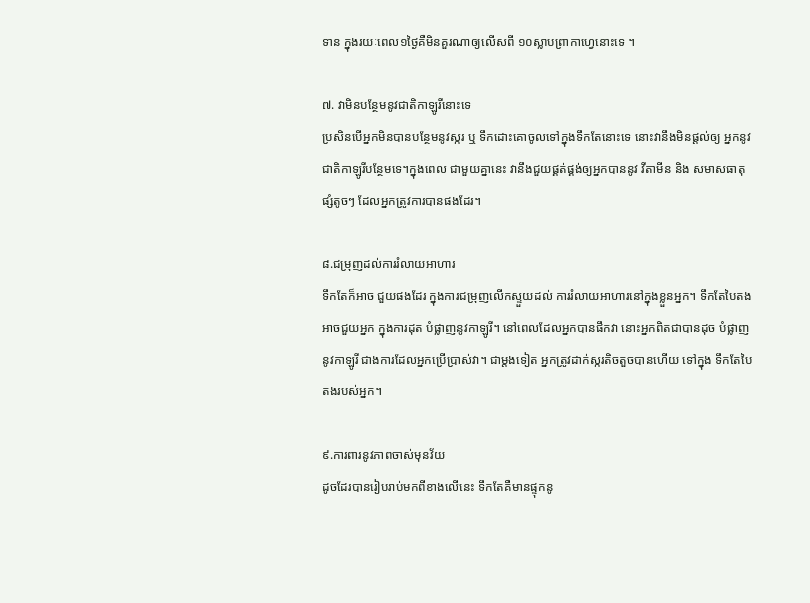ទាន ក្នុងរយៈពេល១ថ្ងៃគឺមិនគួរណាឲ្យលើសពី ១០ស្លាបព្រាកាហ្វេនោះទេ ។

៧. វាមិនបន្ថែមនូវជាតិកាឡូរីនោះទេ
ប្រសិនបើអ្នកមិនបានបន្ថែមនូវស្ករ ឬ ទឹកដោះគោចូលទៅក្នុងទឹកតែនោះទេ នោះវានឹងមិនផ្តល់ឲ្យ អ្នកនូវជាតិកាឡូរីបន្ថែមទេ។ក្នុងពេល ជាមួយគ្នានេះ វានឹងជួយផ្គត់ផ្គង់ឲ្យអ្នកបាននូវ វីតាមីន និង សមាសធាតុផ្សំតូចៗ ដែលអ្នកត្រូវការបានផងដែរ។

៨.ជម្រុញដល់ការរំលាយអាហារ
ទឹកតែក៏អាច ជួយផងដែរ ក្នុងការជម្រុញលើកស្ទួយដល់ ការរំលាយអាហារនៅក្នុងខ្លួនអ្នក។ ទឹកតែបៃតងអាចជួយអ្នក ក្នុងការដុត បំផ្លាញនូវកាឡូរី។ នៅពេលដែលអ្នកបានផឹកវា នោះអ្នកពិតជាបានដុច បំផ្លាញនូវកាឡូរី ជាងការដែលអ្នកប្រើប្រាស់វា។ ជាម្តងទៀត អ្នកត្រូវដាក់ស្ករតិចតួចបានហើយ ទៅក្នុង ទឹកតែបៃតងរបស់អ្នក។

៩.ការពារនូវភាពចាស់មុនវ័យ
ដូចដែរបានរៀបរាប់មកពីខាងលើនេះ ទឹកតែគឺមានផ្ទុកនូ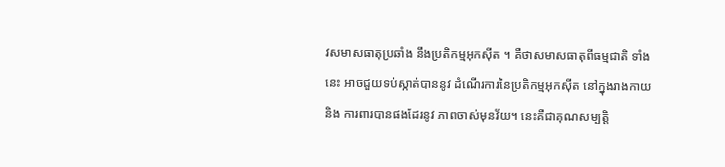វសមាសធាតុប្រឆាំង នឹងប្រតិកម្មអុកស៊ីត ។ គឺថាសមាសធាតុពីធម្មជាតិ ទាំងនេះ អាចជួយទប់ស្កាត់បាននូវ ដំណើរការនៃប្រតិកម្មអុកស៊ីត នៅក្នុងរាងកាយ និង ការពារបានផងដែរនូវ ភាពចាស់មុនវ័យ។ នេះគឺជាគុណសម្បត្តិ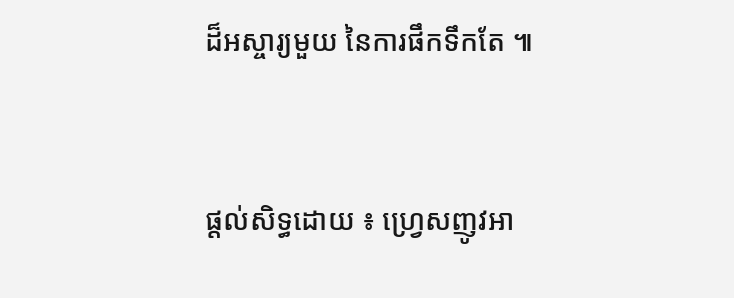ដ៏អស្ចារ្យមួយ នៃការផឹកទឹកតែ ៕


ផ្តល់សិទ្ធដោយ ៖ ហ្វ្រេសញូវអា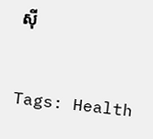ស៊ី


Tags: Health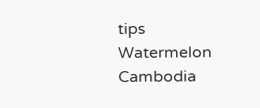tips Watermelon Cambodia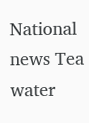National news Tea water